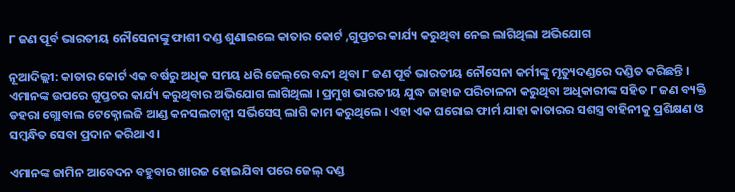୮ ଜଣ ପୂର୍ବ ଭାରତୀୟ ନୌସେନାଙ୍କୁ ଫାଶୀ ଦଣ୍ଡ ଶୁଣାଇଲେ କାତାର କୋର୍ଟ ,ଗୁପ୍ତଚର କାର୍ଯ୍ୟ କରୁଥିବା ନେଇ ଲାଗିଥିଲା ଅଭିଯୋଗ

ନୂଆଦିଲ୍ଲୀ: କାତାର କୋର୍ଟ ଏକ ବର୍ଷରୁ ଅଧିକ ସମୟ ଧରି ଜେଲ୍‌ରେ ବନ୍ଦୀ ଥିବା ୮ ଜଣ ପୂର୍ବ ଭାରତୀୟ ନୌସେନା କର୍ମୀଙ୍କୁ ମୃତ୍ୟୁଦଣ୍ଡରେ ଦଣ୍ଡିତ କରିଛନ୍ତି । ଏମାନଙ୍କ ଉପରେ ଗୁପ୍ତଚର କାର୍ଯ୍ୟ କରୁଥିବାର ଅଭିଯୋଗ ଲାଗିଥିଲା । ପ୍ରମୁଖ ଭାରତୀୟ ଯୁଦ୍ଧ ଜାହାଜ ପରିଚାଳନା କରୁଥିବା ଅଧିକାରୀଙ୍କ ସହିତ ୮ ଜଣ ବ୍ୟକ୍ତି ଡହରା ଗ୍ଲୋବାଲ ଟେକ୍ନୋଲଜି ଆଣ୍ଡ କନସଲଟାନ୍ସୀ ସର୍ଭିସେସ୍ ଲାଗି କାମ କରୁଥିଲେ । ଏହା ଏକ ଘରୋଇ ଫାର୍ମ ଯାହା କାତାରର ସଶସ୍ତ୍ର ବାହିନୀକୁ ପ୍ରଶିକ୍ଷଣ ଓ ସମ୍ବନ୍ଧିତ ସେବା ପ୍ରଦାନ କରିଥାଏ ।

ଏମାନଙ୍କ ଜାମିନ ଆବେଦନ ବହୁବାର ଖାରଜ ହୋଇଯିବା ପରେ ଜେଲ୍ ଦଣ୍ଡ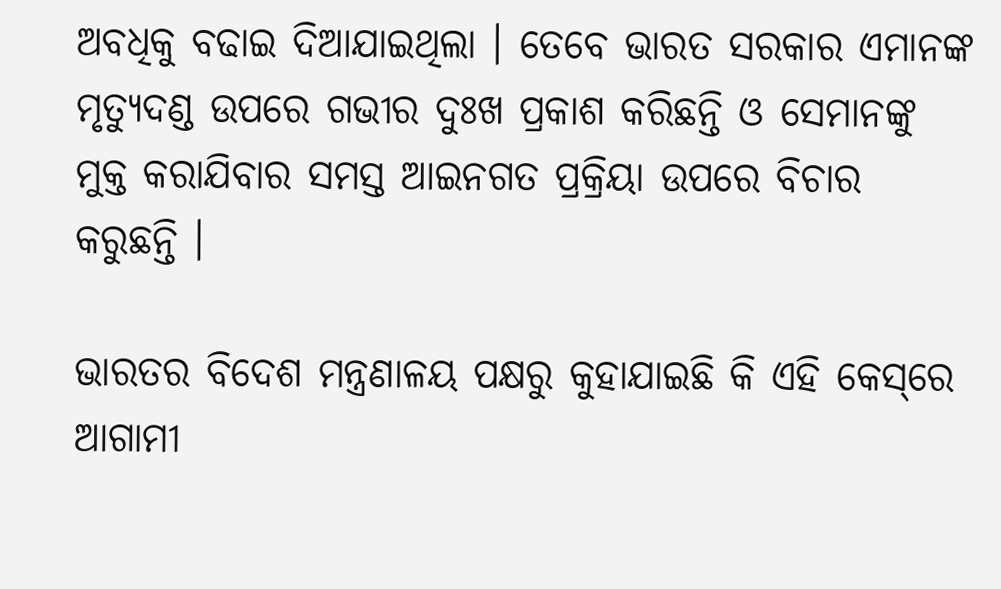ଅବଧିକୁ ବଢାଇ ଦିଆଯାଇଥିଲା । ତେବେ ଭାରତ ସରକାର ଏମାନଙ୍କ ମୃତ୍ୟୁଦଣ୍ଡ ଉପରେ ଗଭୀର ଦୁଃଖ ପ୍ରକାଶ କରିଛନ୍ତି ଓ ସେମାନଙ୍କୁ ମୁକ୍ତ କରାଯିବାର ସମସ୍ତ ଆଇନଗତ ପ୍ରକ୍ରିୟା ଉପରେ ବିଚାର କରୁଛନ୍ତି ।

ଭାରତର ବିଦେଶ ମନ୍ତ୍ରଣାଳୟ ପକ୍ଷରୁ କୁହାଯାଇଛି କି ଏହି କେସ୍‌ରେ ଆଗାମୀ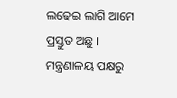ଲଢେଇ ଲାଗି ଆମେ ପ୍ରସ୍ତୁତ ଅଛୁ । ମନ୍ତ୍ରଣାଳୟ ପକ୍ଷରୁ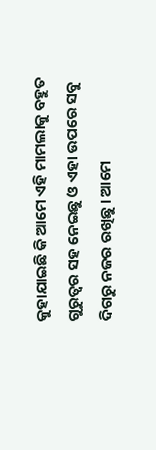କୁହାଯାଇଛି କି ଆମେ ଏହି ମାମଲାକୁ ବହୁତ ଗୁରୁତ୍ୱର ସହ ନେଇଛୁ ଓ ଏହା ଉପରେ ସବୁ ଦିଗରୁ ନଜର ରଖିଛୁ । ଆମେ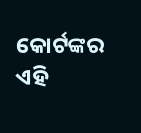କୋର୍ଟଙ୍କର ଏହି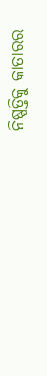ନିଷ୍ପତ୍ତିକୁ କାତାରର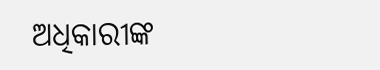ଅଧିକାରୀଙ୍କ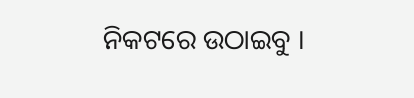ନିକଟରେ ଉଠାଇବୁ ।